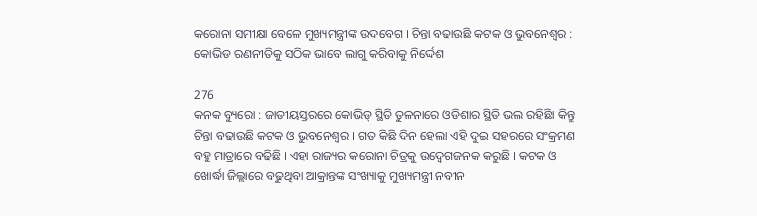କରୋନା ସମୀକ୍ଷା ବେଳେ ମୁଖ୍ୟମନ୍ତ୍ରୀଙ୍କ ଉଦବେଗ । ଚିନ୍ତା ବଢାଉଛି କଟକ ଓ ଭୁବନେଶ୍ୱର : କୋଭିଡ ରଣନୀତିକୁ ସଠିକ ଭାବେ ଲାଗୁ କରିବାକୁ ନିର୍ଦ୍ଦେଶ

276
କନକ ବ୍ୟୁରୋ : ଜାତୀୟସ୍ତରରେ କୋଭିଡ୍ ସ୍ଥିତି ତୁଳନାରେ ଓଡିଶାର ସ୍ଥିତି ଭଲ ରହିଛିା କିନ୍ତୁ ଚିନ୍ତା ବଢାଉଛି କଟକ ଓ ଭୁବନେଶ୍ୱର । ଗତ କିଛି ଦିନ ହେଲା ଏହି ଦୁଇ ସହରରେ ସଂକ୍ରମଣ ବହୁ ମାତ୍ରାରେ ବଢିଛି । ଏହା ରାଜ୍ୟର କରୋନା ଚିତ୍ରକୁ ଉଦ୍ବେଗଜନକ କରୁଛି । କଟକ ଓ ଖୋର୍ଦ୍ଧା ଜିଲ୍ଲାରେ ବଢୁଥିବା ଆକ୍ରାନ୍ତଙ୍କ ସଂଖ୍ୟାକୁ ମୁଖ୍ୟମନ୍ତ୍ରୀ ନବୀନ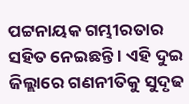ପଟ୍ଟନାୟକ ଗମ୍ଭୀରତାର ସହିତ ନେଇଛନ୍ତି । ଏହି ଦୁଇ ଜିଲ୍ଲାରେ ଗଣନୀତିକୁ ସୁଦୃଢ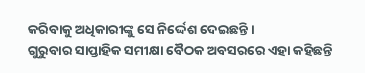କରିବାକୁ ଅଧିକାରୀଙ୍କୁ ସେ ନିର୍ଦ୍ଦେଶ ଦେଇଛନ୍ତି ।
ଗୁରୁବାର ସାପ୍ତାହିକ ସମୀକ୍ଷା ବୈଠକ ଅବସରରେ ଏହା କହିଛନ୍ତି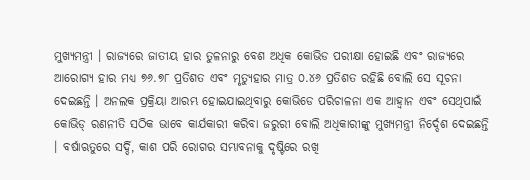ମୁଖ୍ୟମନ୍ତ୍ରୀ । ରାଜ୍ୟରେ ଜାତୀୟ ହାର ତୁଳନାରୁ ବେଶ ଅଧିକ କୋଭିଡ ପରୀକ୍ଷା ହୋଇଛି ଏବଂ ରାଜ୍ୟରେ ଆରୋଗ୍ୟ ହାର ମଧ୍ୟ ୭୬.୭୮ ପ୍ରତିଶତ ଏବଂ ମୃତ୍ୟୁହାର ମାତ୍ର ୦.୪୬ ପ୍ରତିଶତ ରହିଛି ବୋଲି ସେ ସୂଚନା ଦେଇଛନ୍ତି । ଅନଲକ ପ୍ରକ୍ରିୟା ଆରମ୍ଭ ହୋଇଯାଇଥିବାରୁ କୋଭିଡେ ପରିଚାଳନା ଏକ ଆହ୍ୱାନ ଏବଂ ସେଥିପାଇଁ କୋଭିଡ୍ ରଣନୀତି ସଠିକ ଭାବେ କାର୍ଯକାରୀ କରିବା ଜରୁରୀ ବୋଲି ଅଧିକାରୀଙ୍କୁ ମୁଖ୍ୟମନ୍ତ୍ରୀ ନିର୍ଦ୍ଦେଶ ଦେଇଛନ୍ତି । ବର୍ଷାଋତୁରେ ସର୍ଦ୍ଦି, କାଶ ପରି ରୋଗର ସମ୍ଭାବନାକୁ ଦୃଷ୍ଟିରେ ରଖି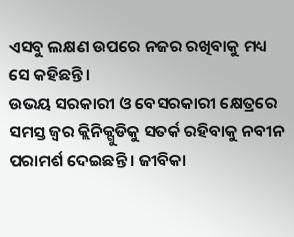ଏସବୁ ଲକ୍ଷଣ ଉପରେ ନଜର ରଖିବାକୁ ମଧ୍ୟ ସେ କହିଛନ୍ତି ।
ଉଭୟ ସରକାରୀ ଓ ବେସରକାରୀ କ୍ଷେତ୍ରରେ ସମସ୍ତ ଜ୍ୱର କ୍ଲିନିକ୍ଗୁଡିକୁ ସତର୍କ ରହିବାକୁ ନବୀନ ପରାମର୍ଶ ଦେଇଛନ୍ତି । ଜୀବିକା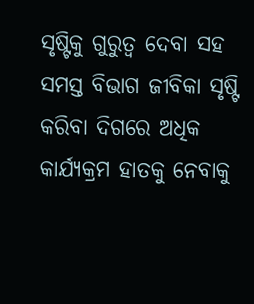ସୃଷ୍ଟିକୁ ଗୁରୁତ୍ୱ ଦେବା ସହ ସମସ୍ତ ବିଭାଗ ଜୀବିକା ସୃଷ୍ଟି କରିବା ଦିଗରେ ଅଧିକ କାର୍ଯ୍ୟକ୍ରମ ହାତକୁ ନେବାକୁ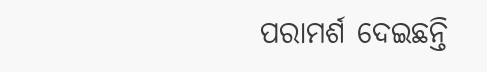ପରାମର୍ଶ ଦେଇଛନ୍ତି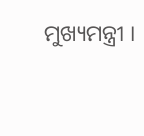ମୁଖ୍ୟମନ୍ତ୍ରୀ ।